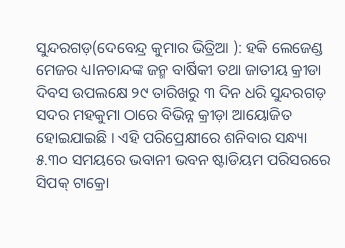ସୁନ୍ଦରଗଡ଼(ଦେବେନ୍ଦ୍ର କୁମାର ଭିତ୍ରିଆ ): ହକି ଲେଜେଣ୍ଡ ମେଜର ଧ୍ୟlନଚାନ୍ଦଙ୍କ ଜନ୍ମ ବାର୍ଷିକୀ ତଥା ଜାତୀୟ କ୍ରୀଡା ଦିବସ ଉପଲକ୍ଷେ ୨୯ ତାରିଖରୁ ୩ ଦିନ ଧରି ସୁନ୍ଦରଗଡ଼ ସଦର ମହକୁମା ଠାରେ ବିଭିନ୍ନ କ୍ରୀଡ଼ା ଆୟୋଜିତ ହୋଇଯାଇଛି । ଏହି ପରିପ୍ରେକ୍ଷୀରେ ଶନିବାର ସନ୍ଧ୍ୟା ୫.୩୦ ସମୟରେ ଭବାନୀ ଭବନ ଷ୍ଟାଡିୟମ ପରିସରରେ ସିପକ୍ ଟାକ୍ରୋ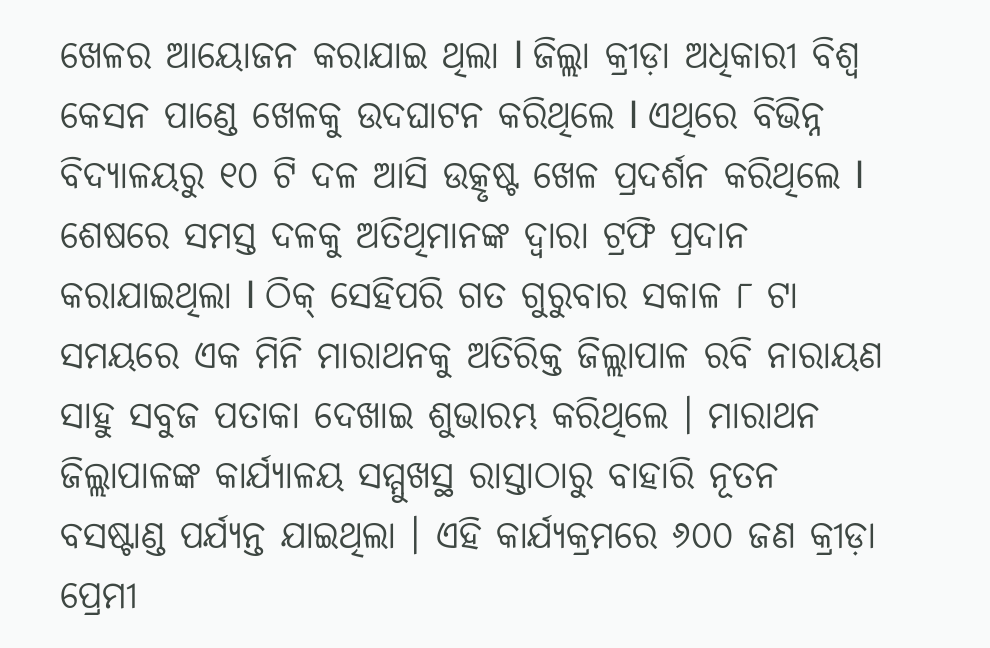ଖେଳର ଆୟୋଜନ କରାଯାଇ ଥିଲା l ଜିଲ୍ଲା କ୍ରୀଡ଼ା ଅଧିକାରୀ ବିଶ୍ଵ କେସନ ପାଣ୍ଡେ ଖେଳକୁ ଉଦଘାଟନ କରିଥିଲେ l ଏଥିରେ ବିଭିନ୍ନ ବିଦ୍ୟାଳୟରୁ ୧୦ ଟି ଦଳ ଆସି ଉତ୍କୃଷ୍ଟ ଖେଳ ପ୍ରଦର୍ଶନ କରିଥିଲେ l ଶେଷରେ ସମସ୍ତ ଦଳକୁ ଅତିଥିମାନଙ୍କ ଦ୍ଵାରା ଟ୍ରଫି ପ୍ରଦାନ କରାଯାଇଥିଲା l ଠିକ୍ ସେହିପରି ଗତ ଗୁରୁବାର ସକାଳ ୮ ଟା ସମୟରେ ଏକ ମିନି ମାରାଥନକୁ ଅତିରିକ୍ତ ଜିଲ୍ଲାପାଳ ରବି ନାରାୟଣ ସାହୁ ସବୁଜ ପତାକା ଦେଖାଇ ଶୁଭାରମ୍ଭ କରିଥିଲେ । ମାରାଥନ ଜିଲ୍ଲାପାଳଙ୍କ କାର୍ଯ୍ୟାଳୟ ସମ୍ମୁଖସ୍ଥ ରାସ୍ତାଠାରୁ ବାହାରି ନୂତନ ବସଷ୍ଟାଣ୍ଡ ପର୍ଯ୍ୟନ୍ତ ଯାଇଥିଲା । ଏହି କାର୍ଯ୍ୟକ୍ରମରେ ୬୦୦ ଜଣ କ୍ରୀଡ଼ା ପ୍ରେମୀ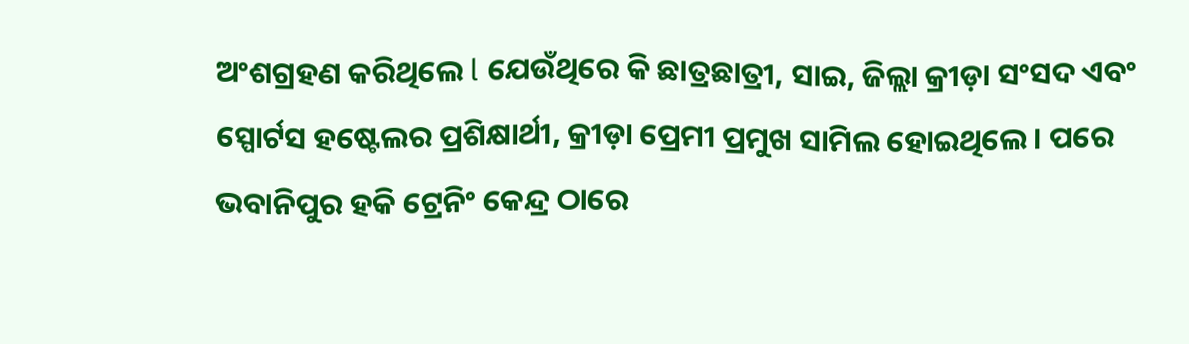ଅଂଶଗ୍ରହଣ କରିଥିଲେ l ଯେଉଁଥିରେ କି ଛାତ୍ରଛାତ୍ରୀ, ସାଇ, ଜିଲ୍ଲା କ୍ରୀଡ଼ା ସଂସଦ ଏବଂ ସ୍ପୋର୍ଟସ ହଷ୍ଟେଲର ପ୍ରଶିକ୍ଷାର୍ଥୀ, କ୍ରୀଡ଼ା ପ୍ରେମୀ ପ୍ରମୁଖ ସାମିଲ ହୋଇଥିଲେ । ପରେ ଭବାନିପୁର ହକି ଟ୍ରେନିଂ କେନ୍ଦ୍ର ଠାରେ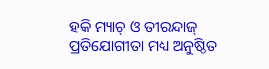ହକି ମ୍ୟାଚ୍ ଓ ତୀରନ୍ଦାଜ୍ ପ୍ରତିଯୋଗୀତା ମଧ୍ୟ ଅନୁଷ୍ଠିତ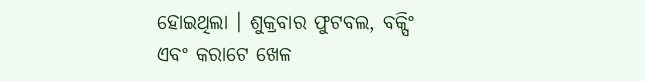ହୋଇଥିଲା । ଶୁକ୍ରବାର ଫୁଟବଲ, ବକ୍ସିଂ ଏବଂ କରାଟେ ଖେଳ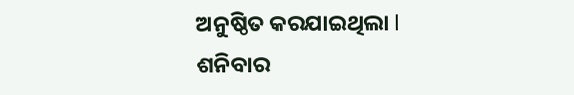ଅନୁଷ୍ଠିତ କରଯାଇଥିଲା l ଶନିବାର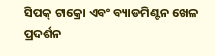ସିପକ୍ ଟାକ୍ରୋ ଏବଂ ବ୍ୟାଡମିଣ୍ଟନ ଖେଳ ପ୍ରଦର୍ଶନ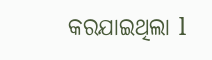କରଯାଇଥିଲା l